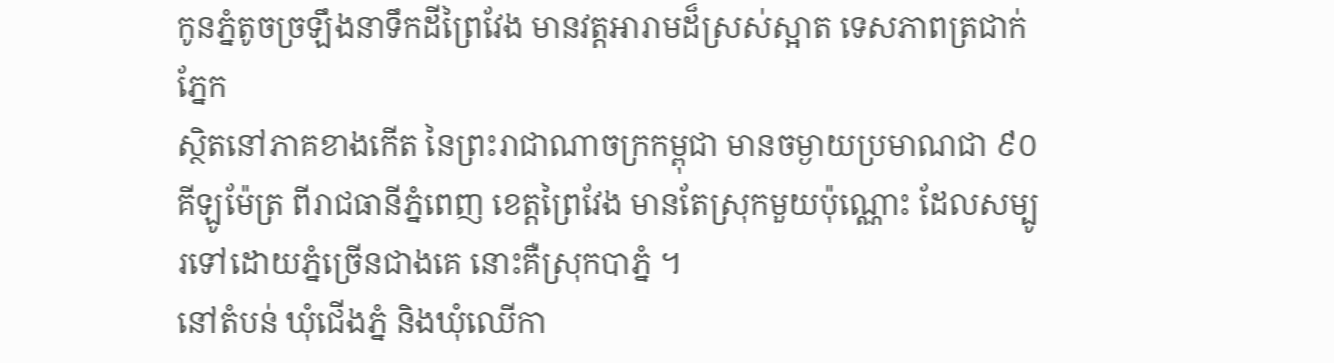កូនភ្នំតូចច្រឡឹងនាទឹកដីព្រៃវែង មានវត្តអារាមដ៏ស្រស់ស្អាត ទេសភាពត្រជាក់ភ្នែក
ស្ថិតនៅភាគខាងកើត នៃព្រះរាជាណាចក្រកម្ពុជា មានចម្ងាយប្រមាណជា ៩០ គីឡូម៉ែត្រ ពីរាជធានីភ្នំពេញ ខេត្តព្រៃវែង មានតែស្រុកមួយប៉ុណ្ណោះ ដែលសម្បូរទៅដោយភ្នំច្រើនជាងគេ នោះគឺស្រុកបាភ្នំ ។
នៅតំបន់ ឃុំជើងភ្នំ និងឃុំឈើកា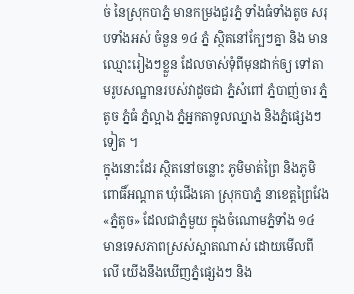ច់ នៃស្រុកបាភ្នំ មានកម្រងជួរភ្នំ ទាំងធំទាំងតូច សរុបទាំងអស់ ចំនួន ១៤ ភ្នំ ស្ថិតនៅក្បែៗគ្នា និង មានឈ្មោះរៀងៗខ្លួន ដែលចាស់ទុំពីមុនដាក់ឲ្យ ទៅតាមរូបសណ្ឋានរបស់វាដូចជា ភ្នំសំពៅ ភ្នំបាញ់ចារ ភ្នំតូច ភ្នំធំ ភ្នំល្អាង ភ្នំអ្នកតាទូលឈ្នាង និងភ្នំផ្សេងៗទៀត ។
ក្នុងនោះដែរ ស្ថិតនៅចន្លោះ ភូមិមាត់ព្រៃ និងភូមិពោធិ៍អណ្តាត ឃុំជើងគោ ស្រុកបាភ្នំ នាខេត្តព្រៃវែង «ភ្នំតូច» ដែលជាភ្នំមួយ ក្នុងចំណោមភ្នំទាំង ១៤ មានទេសភាពស្រស់ស្អាតណាស់ ដោយមើលពីលើ យើងនឹងឃើញភ្នំផ្សេងៗ និង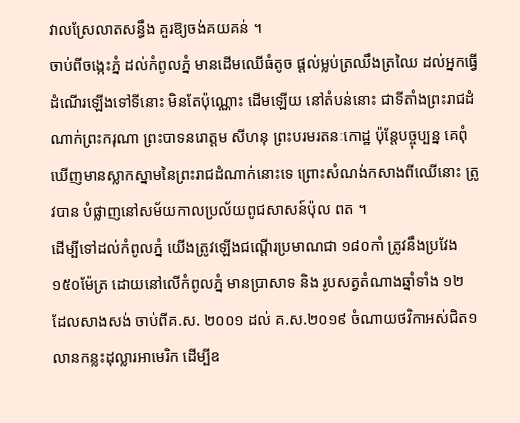វាលស្រែលាតសន្ធឹង គួរឱ្យចង់គយគន់ ។
ចាប់ពីចង្កេះភ្នំ ដល់កំពូលភ្នំ មានដើមឈើធំតូច ផ្ដល់ម្លប់ត្រឈឹងត្រឈៃ ដល់អ្នកធ្វើដំណើរឡើងទៅទីនោះ មិនតែប៉ុណ្ណោះ ដើមឡើយ នៅតំបន់នោះ ជាទីតាំងព្រះរាជដំណាក់ព្រះករុណា ព្រះបាទនរោត្តម សីហនុ ព្រះបរមរតនៈកោដ្ឋ ប៉ុន្តែបច្ចុប្បន្ន គេពុំឃើញមានស្លាកស្នាមនៃព្រះរាជដំណាក់នោះទេ ព្រោះសំណង់កសាងពីឈើនោះ ត្រូវបាន បំផ្លាញនៅសម័យកាលប្រល័យពូជសាសន៍ប៉ុល ពត ។
ដើម្បីទៅដល់កំពូលភ្នំ យើងត្រូវឡើងជណ្ដើរប្រមាណជា ១៨០កាំ ត្រូវនឹងប្រវែង ១៥០ម៉ែត្រ ដោយនៅលើកំពូលភ្នំ មានប្រាសាទ និង រូបសត្វតំណាងឆ្នាំទាំង ១២ ដែលសាងសង់ ចាប់ពីគ.ស. ២០០១ ដល់ គ.ស.២០១៩ ចំណាយថវិកាអស់ជិត១លានកន្លះដុល្លារអាមេរិក ដើម្បីឧ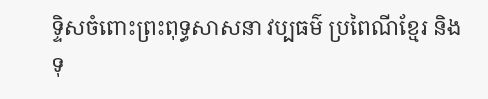ទ្ទិសចំពោះព្រះពុទ្ធសាសនា វប្បធម៌ ប្រពៃណីខ្មែរ និងទុ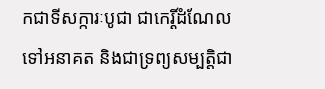កជាទីសក្ការៈបូជា ជាកេរ្តិ៍ដំណែលទៅអនាគត និងជាទ្រព្យសម្បតិ្តជា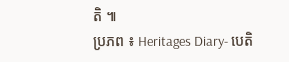តិ ៕
ប្រភព ៖ Heritages Diary- បេតិ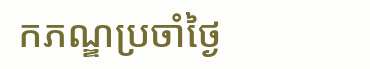កភណ្ឌប្រចាំថ្ងៃ